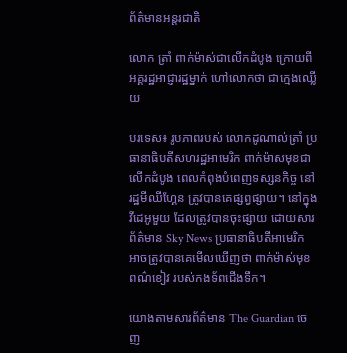ព័ត៌មានអន្តរជាតិ

លោក ត្រាំ ពាក់ម៉ាស់ជាលើកដំបូង ក្រោយពីអគ្គរដ្ឋអាជ្ញារដ្ឋម្នាក់ ហៅលោកថា ជាក្មេងឈ្លើយ

បរទេស៖ រូបភាពរបស់ លោកដូណាល់ត្រាំ ប្រធានាធិបតីសហរដ្ឋអាមេរិក ពាក់ម៉ាសមុខជាលើកដំបូង ពេលកំពុងបំពេញទស្សនកិច្ច នៅរដ្ឋមីឈីហ្គែន ត្រូវបានគេផ្សព្វផ្សាយ។ នៅក្នុងវីដេអូមួយ ដែលត្រូវបានចុះផ្សាយ ដោយសារព័ត៌មាន Sky News ប្រធានាធិបតីអាមេរិក អាចត្រូវបានគេមើលឃើញថា ពាក់ម៉ាស់មុខពណ៌ខៀវ របស់កងទ័ពជើងទឹក។

យោងតាមសារព័ត៌មាន The Guardian ចេញ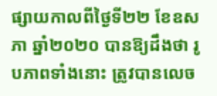ផ្សាយកាលពីថ្ងៃទី២២ ខែឧសភា ឆ្នាំ២០២០ បានឱ្យដឹងថា រូបភាពទាំងនោះ ត្រូវបានលេច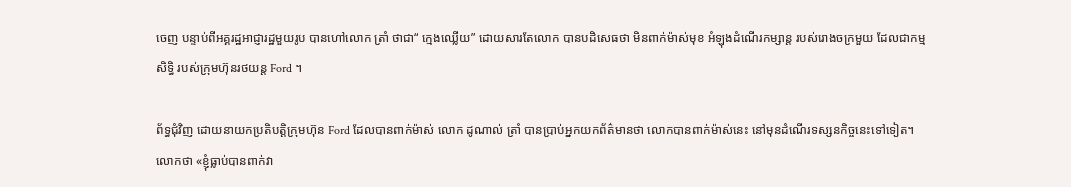ចេញ បន្ទាប់ពីអគ្គរដ្ឋអាជ្ញារដ្ឋមួយរូប បានហៅលោក ត្រាំ ថាជា“ ក្មេងឈ្លើយ” ដោយសារតែលោក បានបដិសេធថា មិនពាក់ម៉ាស់មុខ អំឡុងដំណើរកម្សាន្ត របស់រោងចក្រមួយ ដែលជាកម្មសិទ្ធិ របស់ក្រុមហ៊ុនរថយន្ត Ford ។

ព័ទ្ធជុំវិញ ដោយនាយកប្រតិបត្តិក្រុមហ៊ុន Ford ដែលបានពាក់ម៉ាស់ លោក ដូណាល់ ត្រាំ បានប្រាប់អ្នកយកព័ត៌មានថា លោកបានពាក់ម៉ាស់នេះ នៅមុនដំណើរទស្សនកិច្ចនេះទៅទៀត។ លោកថា «ខ្ញុំធ្លាប់បានពាក់វា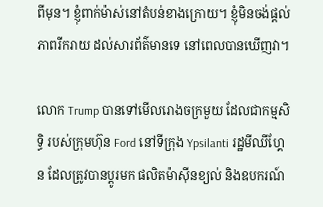ពីមុន។ ខ្ញុំពាក់ម៉ាស់នៅតំបន់ខាងក្រោយ។ ខ្ញុំមិនចង់ផ្តល់ភាពរីករាយ ដល់សារព័ត៌មានទេ នៅពេលបានឃើញវា។

លោក Trump បានទៅមើលរោងចក្រមួយ ដែលជាកម្មសិទ្ធិ របស់ក្រុមហ៊ុន Ford នៅទីក្រុង Ypsilanti រដ្ឋមីឈីហ្គែន ដែលត្រូវបានប្តូរមក ផលិតម៉ាស៊ីនខ្យល់ និងឧបករណ៍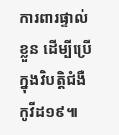ការពារផ្ទាល់ខ្លួន ដើម្បីប្រើក្នុងវិបត្តិជំងឺកូវីដ១៩៕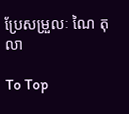ប្រែសម្រួលៈ ណៃ តុលា

To Top